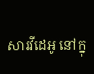សារវីដេអូ នៅក្នុ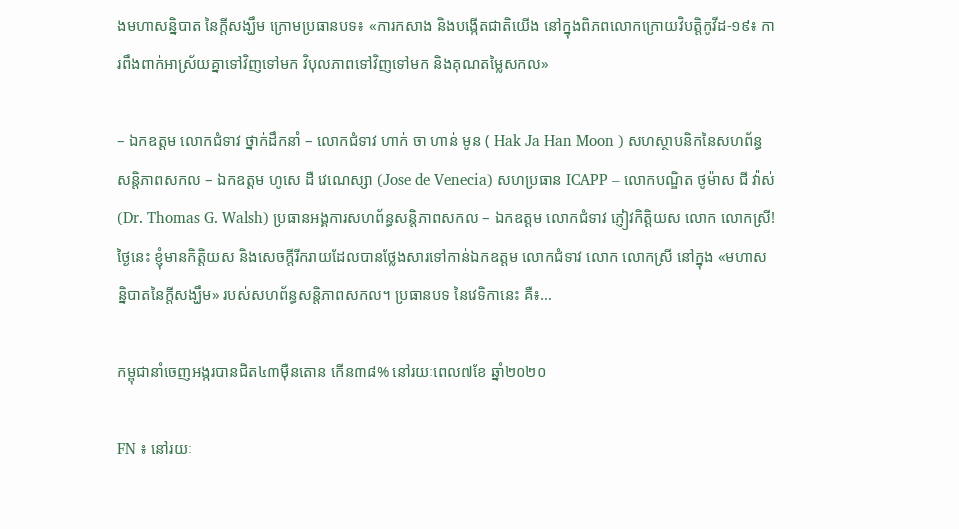ងមហាសន្និបាត នៃក្ដីសង្ឃឹម ក្រោមប្រធានបទ៖ «ការកសាង និងបង្កើតជាតិយើង នៅក្នុងពិភពលោកក្រោយវិបត្តិកូវីដ-១៩៖ ការពឹងពាក់អាស្រ័យគ្នាទៅវិញទៅមក វិបុលភាពទៅវិញទៅមក និងគុណតម្លៃសកល»

– ឯកឧត្តម លោកជំទាវ ថ្នាក់ដឹកនាំ – លោកជំទាវ ហាក់ ចា ហាន់ មូន ( Hak Ja Han Moon ) សហស្ថាបនិកនៃសហព័ន្ធសន្តិភាពសកល – ឯកឧត្តម ហូសេ ដឺ វេណេស្សា (Jose de Venecia) សហប្រធាន ICAPP – លោកបណ្ឌិត ថូម៉ាស ជី វ៉ាស់ (Dr. Thomas G. Walsh) ប្រធានអង្គការសហព័ន្ធសន្តិភាពសកល – ឯកឧត្តម លោកជំទាវ ភ្ញៀវកិត្តិយស លោក លោកស្រី! ថ្ងៃនេះ ខ្ញុំមានកិត្តិយស និងសេចក្តីរីករាយដែលបានថ្លែងសារទៅកាន់ឯកឧត្តម លោកជំទាវ លោក លោកស្រី នៅក្នុង «មហាសន្និបាតនៃក្តីសង្ឃឹម» របស់សហព័ន្ធសន្តិភាពសកល។ ប្រធានបទ នៃវេទិកានេះ គឺ៖…

កម្ពុជានាំចេញអង្ករបានជិត៤៣ម៉ឺនតោន កើន៣៨% នៅរយៈពេល៧ខែ ឆ្នាំ២០២០

FN ៖ នៅរយៈ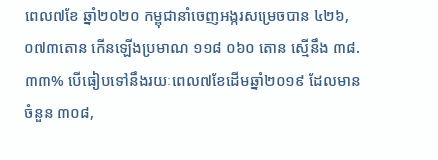ពេល៧ខែ ឆ្នាំ២០២០ កម្ពុជានាំចេញអង្ករសម្រេចបាន ៤២៦,០៧៣តោន កើនឡើងប្រមាណ ១១៨ ០៦០ តោន ស្មើនឹង ៣៨.៣៣% បើធៀបទៅនឹងរយៈពេល៧ខែដើមឆ្នាំ២០១៩ ដែលមានចំនួន ៣០៨,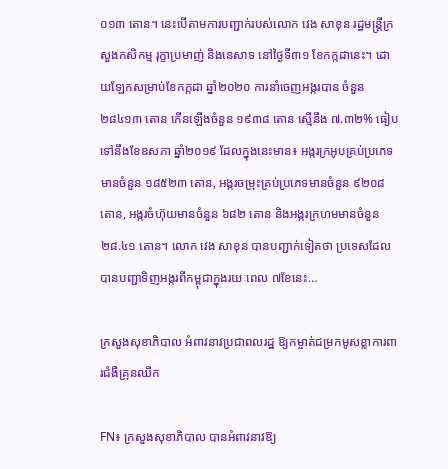០១៣ តោន។ នេះបើតាមការបញ្ជាក់របស់លោក វេង សាខុន រដ្ឋមន្ត្រីក្រសួងកសិកម្ម រុក្ខាប្រមាញ់ និងនេសាទ នៅថ្ងៃទី៣១ ខែកក្កដានេះ។ ដោយឡែកសម្រាប់ខែកក្កដា ឆ្នាំ២០២០ ការនាំចេញអង្ករបាន ចំនួន ២៨៤១៣ តោន កើនឡើងចំនួន ១៩៣៨ តោន ស្មើនឹង ៧.៣២% ធៀបទៅនឹងខែឧសភា ឆ្នាំ២០១៩ ដែលក្នុងនេះមាន៖ អង្ករក្រអូបគ្រប់ប្រភេទមានចំនួន ១៨៥២៣ តោន, អង្ករចម្រុះគ្រប់ប្រភេទមានចំនួន ៩២០៨តោន, អង្ករចំហ៊ុយមានចំនួន ៦៨២ តោន និងអង្ករក្រហមមានចំនួន ២៨.៤១ តោន។ លោក វេង សាខុន បានបញ្ជាក់ទៀតថា ប្រទេសដែលបានបញ្ជាទិញអង្ករពីកម្ពុជាក្នុងរយៈពេល ៧ខែនេះ…

ក្រសួងសុខាភិបាល អំពាវនាវប្រជាពលរដ្ឋ ឱ្យកម្ចាត់ជម្រកមូសខ្លាការពារជំងឺគ្រុនឈីក

FN៖ ក្រសួងសុខាភិបាល បានអំពាវនាវឱ្យ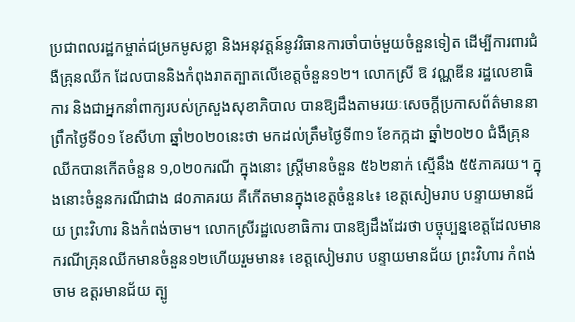ប្រជាពលរដ្ឋកម្ចាត់ជម្រកមូសខ្លា និងអនុវត្តន៍នូវវិធានការចាំបាច់មួយចំនួនទៀត ដើម្បីការពារជំងឺគ្រុនឈីក ដែលបាននិងកំពុងរាតត្បាតលើខេត្តចំនួន១២។ លោកស្រី ឱ វណ្ណឌីន រដ្ឋលេខាធិការ និងជាអ្នកនាំពាក្យរបស់ក្រសួងសុខាភិបាល បានឱ្យដឹងតាមរយៈសេចក្តីប្រកាសព័ត៌មាននាព្រឹកថ្ងៃទី០១ ខែសីហា ឆ្នាំ២០២០នេះថា មកដល់ត្រឹមថ្ងៃទី៣១ ខែកក្កដា ឆ្នាំ២០២០ ជំងឺគ្រុនឈីកបានកើតចំនួន ១,០២០ករណី ក្នុងនោះ ស្ត្រីមានចំនួន ៥៦២នាក់ ស្មើនឹង ៥៥ភាគរយ។ ក្នុងនោះចំនួនករណីជាង ៨០ភាគរយ គឺកើតមានក្នុងខេត្តចំនួន៤៖ ខេត្តសៀមរាប បន្ទាយមានជ័យ ព្រះវិហារ និងកំពង់ចាម។ លោកស្រីរដ្ឋលេខាធិការ បានឱ្យដឹងដែរថា បច្ចុប្បន្នខេត្តដែលមានករណីគ្រុនឈីកមានចំនួន១២ហើយរួមមាន៖ ខេត្តសៀមរាប បន្ទាយមានជ័យ ព្រះវិហារ កំពង់ចាម ឧត្តរមានជ័យ ត្បូ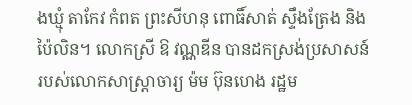ងឃ្មុំ តាកែវ កំពត ព្រះសីហនុ ពោធិ៍សាត់ ស្ទឹងត្រែង និងប៉ៃលិន។ លោកស្រី ឱ វណ្ណឌីន បានដកស្រង់ប្រសាសន៍របស់លោកសាស្ត្រាចារ្យ ម៉ម ប៊ុនហេង រដ្ឋម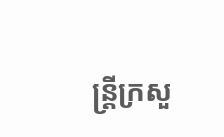ន្ត្រីក្រសួ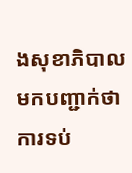ងសុខាភិបាល មកបញ្ជាក់ថា ការទប់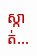ស្កាត់…